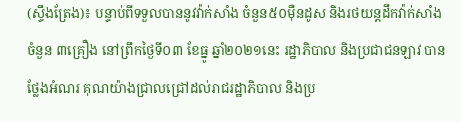(ស្ទឹងត្រែង)៖ បន្ទាប់ពីទទួលបាននូវវ៉ាក់សាំង ចំនួន៥០ម៉ឺនដូស និងរថយន្ដដឹកវ៉ាក់សាំង ចំនួន ៣គ្រឿង នៅព្រឹកថ្ងៃទី០៣ ខែធ្នូ ឆ្នាំ២០២១នេះ រដ្ឋាភិបាល និងប្រជាជនឡាវ បានថ្លែងអំណរ គុណយ៉ាងជ្រាលជ្រៅដល់រាជរដ្ឋាភិបាល និងប្រ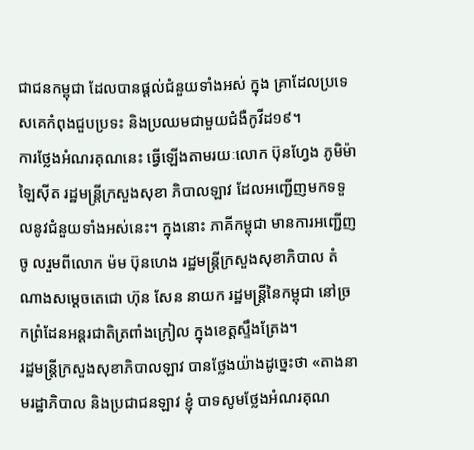ជាជនកម្ពុជា ដែលបានផ្ដល់ជំនួយទាំងអស់ ក្នុង គ្រាដែលប្រទេសគេកំពុងជួបប្រទះ និងប្រឈមជាមួយជំងឺកូវីដ១៩។
ការថ្លែងអំណរគុណនេះ ធ្វើឡើងតាមរយៈលោក ប៊ុនហ្វែង ភូមិម៉ាឡៃស៊ីត រដ្ឋមន្ដ្រីក្រសួងសុខា ភិបាលឡាវ ដែលអញ្ជើញមកទទួលនូវជំនួយទាំងអស់នេះ។ ក្នុងនោះ ភាគីកម្ពុជា មានការអញ្ជើញចូ លរួមពីលោក ម៉ម ប៊ុនហេង រដ្ឋមន្ដ្រីក្រសួងសុខាភិបាល តំណាងសម្ដេចតេជោ ហ៊ុន សែន នាយក រដ្ឋមន្ដ្រីនៃកម្ពុជា នៅច្រកព្រំដែនអន្ដរជាតិត្រពាំងក្រៀល ក្នុងខេត្តស្ទឹងត្រែង។
រដ្ឋមន្ដ្រីក្រសួងសុខាភិបាលឡាវ បានថ្លែងយ៉ាងដូច្នេះថា «តាងនាមរដ្ឋាភិបាល និងប្រជាជនឡាវ ខ្ញុំ បាទសូមថ្លែងអំណរគុណ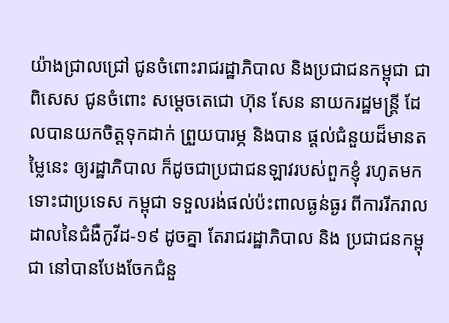យ៉ាងជ្រាលជ្រៅ ជូនចំពោះរាជរដ្ឋាភិបាល និងប្រជាជនកម្ពុជា ជាពិសេស ជូនចំពោះ សម្តេចតេជោ ហ៊ុន សែន នាយករដ្ឋមន្ត្រី ដែលបានយកចិត្តទុកដាក់ ព្រួយបារម្ភ និងបាន ផ្តល់ជំនួយដ៏មានតម្លៃនេះ ឲ្យរដ្ឋាភិបាល ក៏ដូចជាប្រជាជនឡាវរបស់ពួកខ្ញុំ រហូតមក ទោះជាប្រទេស កម្ពុជា ទទួលរង់ផល់ប៉ះពាលធ្ងន់ធ្ងរ ពីការរីករាលដាលនៃជំងឺកូវីដ-១៩ ដូចគ្នា តែរាជរដ្ឋាភិបាល និង ប្រជាជនកម្ពុជា នៅបានបែងចែកជំនួ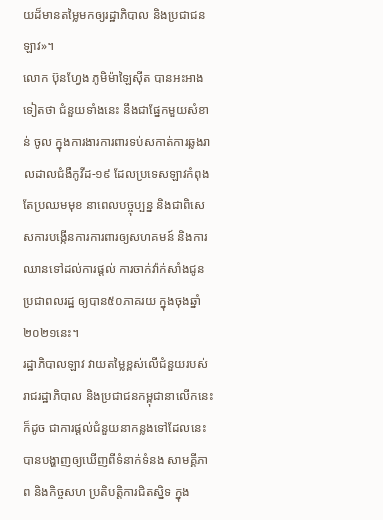យដ៏មានតម្លៃមកឲ្យរដ្ឋាភិបាល និងប្រជាជនឡាវ»។
លោក ប៊ុនហ្វែង ភូមិម៉ាឡៃស៊ីត បានអះអាងទៀតថា ជំនួយទាំងនេះ នឹងជាផ្នែកមួយសំខាន់ ចូល ក្នុងការងារការពារទប់សកាត់ការឆ្លងរាលដាលជំងឺកូវីដ-១៩ ដែលប្រទេសឡាវកំពុងតែប្រឈមមុខ នាពេលបច្ចុប្បន្ន និងជាពិសេសការបង្កើនការការពារឲ្យសហគមន៍ និងការឈានទៅដល់ការផ្តល់ ការចាក់វ៉ាក់សាំងជូនប្រជាពលរដ្ឋ ឲ្យបាន៥០ភាគរយ ក្នុងចុងឆ្នាំ២០២១នេះ។
រដ្ឋាភិបាលឡាវ វាយតម្លៃខ្ពស់លើជំនួយរបស់រាជរដ្ឋាភិបាល និងប្រជាជនកម្ពុជានាលើកនេះ ក៏ដូច ជាការផ្តល់ជំនួយនាកន្លងទៅដែលនេះ បានបង្ហាញឲ្យឃើញពីទំនាក់ទំនង សាមគ្គីភាព និងកិច្ចសហ ប្រតិបត្តិការជិតស្និទ ក្នុង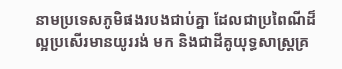នាមប្រទេសភូមិផងរបងជាប់គ្នា ដែលជាប្រពៃណីដ៏ល្អប្រសើរមានយូររង់ មក និងជាដីគូយុទ្ធសាស្ត្រគ្រ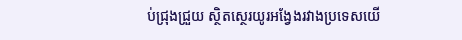ប់ជ្រុងជ្រួយ ស្ថិតស្ថេរយូរអង្វែងរវាងប្រទេសយើ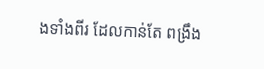ងទាំងពីរ ដែលកាន់តែ ពង្រឹង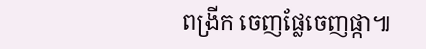ពង្រីក ចេញផ្លែចេញផ្កា៕